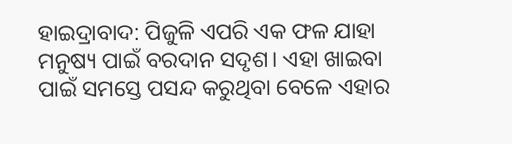ହାଇଦ୍ରାବାଦ: ପିଜୁଳି ଏପରି ଏକ ଫଳ ଯାହା ମନୁଷ୍ୟ ପାଇଁ ବରଦାନ ସଦୃଶ। ଏହା ଖାଇବା ପାଇଁ ସମସ୍ତେ ପସନ୍ଦ କରୁଥିବା ବେଳେ ଏହାର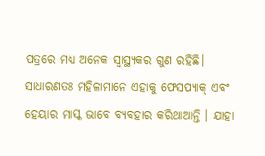ପତ୍ରରେ ମଧ୍ୟ ଅନେକ ସ୍ବାସ୍ଥ୍ୟକର ଗୁଣ ରହିଛି। ସାଧାରଣତଃ ମହିଳାମାନେ ଏହାକୁ ଫେସପ୍ୟାକ୍ ଏବଂ ହେୟାର ମାସ୍କ ଭାବେ ବ୍ୟବହାର କରିଥାଆନ୍ତି । ଯାହା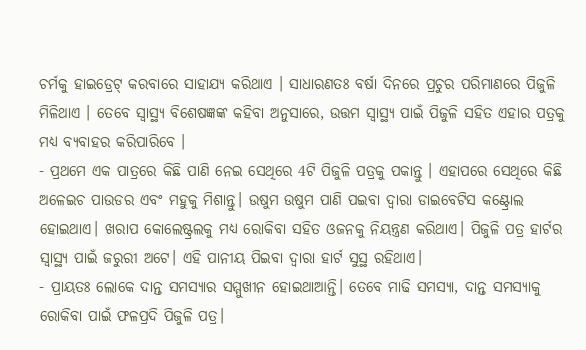ଚର୍ମକୁ ହାଇଡ୍ରେଟ୍ କରବାରେ ସାହାଯ୍ୟ କରିଥାଏ । ସାଧାରଣତଃ ବର୍ଷା ଦିନରେ ପ୍ରଚୁର ପରିମାଣରେ ପିଜୁଳି ମିଳିଥାଏ । ତେବେ ସ୍ବାସ୍ଥ୍ୟ ବିଶେଷଜ୍ଞଙ୍କ କହିବା ଅନୁସାରେ, ଉତ୍ତମ ସ୍ବାସ୍ଥ୍ୟ ପାଇଁ ପିଜୁଳି ସହିତ ଏହାର ପତ୍ରକୁ ମଧ୍ୟ ବ୍ୟବାହର କରିପାରିବେ ।
- ପ୍ରଥମେ ଏକ ପାତ୍ରରେ କିଛି ପାଣି ନେଇ ସେଥିରେ 4ଟି ପିଜୁଳି ପତ୍ରକୁ ପକାନ୍ତୁ । ଏହାପରେ ସେଥିରେ କିଛି ଅଳେଇଚ ପାଉଡର ଏବଂ ମହୁକୁ ମିଶାନ୍ତୁ। ଉଷୁମ ଉଷୁମ ପାଣି ପଇବା ଦ୍ବାରା ଡାଇବେଟିସ କଣ୍ଟ୍ରୋଲ ହୋଇଥାଏ। ଖରାପ କୋଲେଷ୍ଟ୍ରଲକୁ ମଧ୍ୟ ରୋକିବା ସହିତ ଓଜନକୁ ନିୟନ୍ତ୍ରଣ କରିଥାଏ। ପିଜୁଳି ପତ୍ର ହାର୍ଟର ସ୍ବାସ୍ଥ୍ୟ ପାଇଁ ଜରୁରୀ ଅଟେ। ଏହି ପାନୀୟ ପିଇବା ଦ୍ବାରା ହାର୍ଟ ସୁସ୍ଥ ରହିଥାଏ।
- ପ୍ରାୟତଃ ଲୋକେ ଦାନ୍ତ ସମସ୍ୟାର ସମ୍ମୁଖୀନ ହୋଇଥାଆନ୍ତି। ତେବେ ମାଢି ସମସ୍ୟା, ଦାନ୍ତ ସମସ୍ୟାକୁ ରୋକିବା ପାଇଁ ଫଳପ୍ରଦି ପିଜୁଳି ପତ୍ର।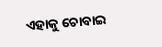ଏହାକୁ ଚୋବାଇ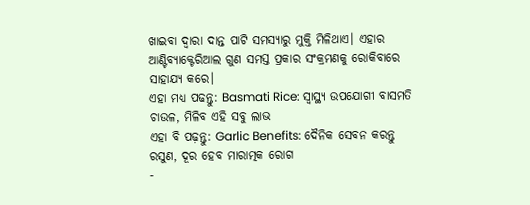ଖାଇବା ଦ୍ବାରା ଦାନ୍ତ ପାଟି ସମସ୍ୟାରୁ ମୁକ୍ତି ମିଳିଥାଏ। ଏହାର ଆଣ୍ଟିବ୍ୟାକ୍ଟେରିଆଲ ଗୁଣ ସମସ୍ତ ପ୍ରକାର ସଂକ୍ରମଣକୁ ରୋକିବାରେ ସାହାଯ୍ୟ କରେ।
ଏହା ମଧ୍ୟ ପଢନ୍ତୁ: Basmati Rice: ସ୍ବାସ୍ଥ୍ୟ ଉପଯୋଗୀ ବାସମତି ଚାଉଳ, ମିଳିବ ଏହି ସବୁ ଲାଭ
ଏହା ବି ପଢ଼ନ୍ତୁ: Garlic Benefits: ଦୈନିକ ସେବନ କରନ୍ତୁ ରସୁଣ, ଦୂର ହେବ ମାରାତ୍ମକ ରୋଗ
-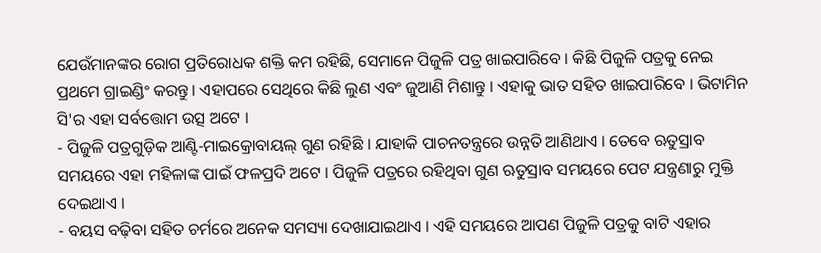ଯେଉଁମାନଙ୍କର ରୋଗ ପ୍ରତିରୋଧକ ଶକ୍ତି କମ ରହିଛି, ସେମାନେ ପିଜୁଳି ପତ୍ର ଖାଇପାରିବେ । କିଛି ପିଜୁଳି ପତ୍ରକୁ ନେଇ ପ୍ରଥମେ ଗ୍ରାଇଣ୍ଡିଂ କରନ୍ତୁ । ଏହାପରେ ସେଥିରେ କିଛି ଲୁଣ ଏବଂ ଜୁଆଣି ମିଶାନ୍ତୁ । ଏହାକୁ ଭାତ ସହିତ ଖାଇପାରିବେ । ଭିଟାମିନ ସି'ର ଏହା ସର୍ବତ୍ତୋମ ଉତ୍ସ ଅଟେ ।
- ପିଜୁଳି ପତ୍ରଗୁଡ଼ିକ ଆଣ୍ଟି-ମାଇକ୍ରୋବାୟଲ୍ ଗୁଣ ରହିଛି । ଯାହାକି ପାଚନତନ୍ତ୍ରରେ ଉନ୍ନତି ଆଣିଥାଏ । ତେବେ ଋତୁସ୍ରାବ ସମୟରେ ଏହା ମହିଳାଙ୍କ ପାଇଁ ଫଳପ୍ରଦି ଅଟେ । ପିଜୁଳି ପତ୍ରରେ ରହିଥିବା ଗୁଣ ଋତୁସ୍ରାବ ସମୟରେ ପେଟ ଯନ୍ତ୍ରଣାରୁ ମୁକ୍ତି ଦେଇଥାଏ ।
- ବୟସ ବଢ଼ିବା ସହିତ ଚର୍ମରେ ଅନେକ ସମସ୍ୟା ଦେଖାଯାଇଥାଏ । ଏହି ସମୟରେ ଆପଣ ପିଜୁଳି ପତ୍ରକୁ ବାଟି ଏହାର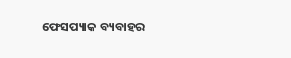ଫେସପ୍ୟାକ ବ୍ୟବାହର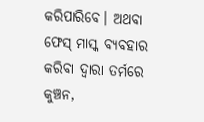କରିପାରିବେ। ଅଥବା ଫେସ୍ ମାସ୍କ ବ୍ୟବହାର କରିବା ଦ୍ବାରା ତର୍ମରେ କୁଞ୍ଚନ,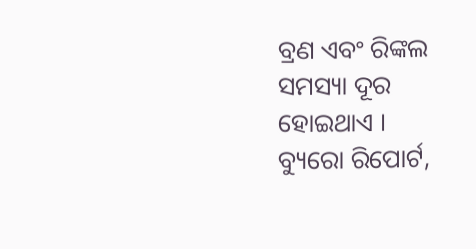ବ୍ରଣ ଏବଂ ରିଙ୍କଲ ସମସ୍ୟା ଦୂର ହୋଇଥାଏ ।
ବ୍ୟୁରୋ ରିପୋର୍ଟ,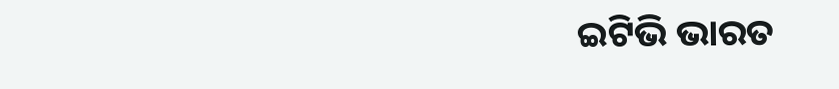ଇଟିଭି ଭାରତ